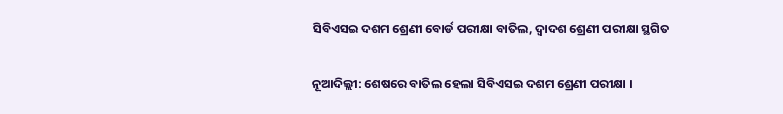ସିବିଏସଇ ଦଶମ ଶ୍ରେଣୀ ବୋର୍ଡ ପରୀକ୍ଷା ବାତିଲ, ଦ୍ୱାଦଶ ଶ୍ରେଣୀ ପରୀକ୍ଷା ସ୍ଥଗିତ

ନୂଆଦିଲ୍ଲୀ: ଶେଷରେ ବାତିଲ ହେଲା ସିବିଏସଇ ଦଶମ ଶ୍ରେଣୀ ପରୀକ୍ଷା ।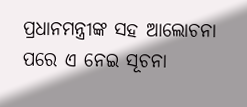ପ୍ରଧାନମନ୍ତ୍ରୀଙ୍କ ସହ ଆଲୋଚନା ପରେ ଏ ନେଇ ସୂଚନା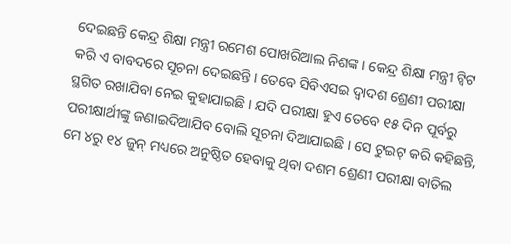ଦେଇଛନ୍ତି କେନ୍ଦ୍ର ଶିକ୍ଷା ମନ୍ତ୍ରୀ ରମେଶ ପୋଖରିଆଲ ନିଶଙ୍କ । କେନ୍ଦ୍ର ଶିକ୍ଷା ମନ୍ତ୍ରୀ ଟ୍ୱିଟ କରି ଏ ବାବଦରେ ସୂଚନା ଦେଇଛନ୍ତି । ତେବେ ସିବିଏସଇ ଦ୍ୱାଦଶ ଶ୍ରେଣୀ ପରୀକ୍ଷା ସ୍ଥଗିତ ରଖାଯିବା ନେଇ କୁହାଯାଇଛି । ଯଦି ପରୀକ୍ଷା ହୁଏ ତେବେ ୧୫ ଦିନ ପୂର୍ବରୁ ପରୀକ୍ଷାର୍ଥୀଙ୍କୁ ଜଣାଇଦିଆଯିବ ବୋଲି ସୂଚନା ଦିଆଯାଇଛି । ସେ ଟୁଇଟ୍ କରି କହିଛନ୍ତି, ମେ ୪ରୁ ୧୪ ଜୁନ୍ ମଧ୍ୟରେ ଅନୁଷ୍ଠିତ ହେବାକୁ ଥିବା ଦଶମ ଶ୍ରେଣୀ ପରୀକ୍ଷା ବାତିଲ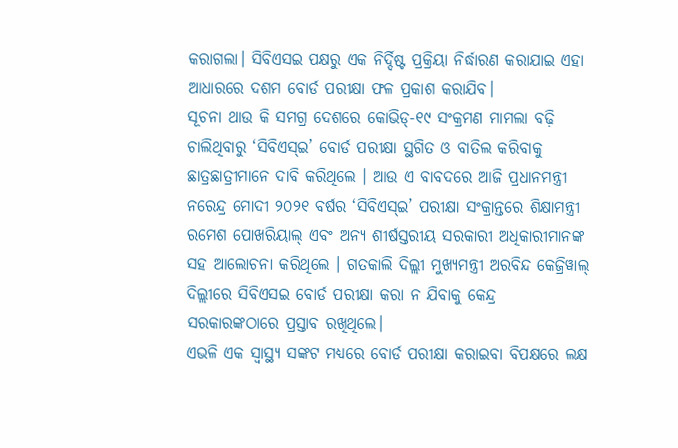କରାଗଲା। ସିବିଏସଇ ପକ୍ଷରୁ ଏକ ନିର୍ଦ୍ଦିଷ୍ଟ ପ୍ରକ୍ରିୟା ନିର୍ଦ୍ଧାରଣ କରାଯାଇ ଏହା ଆଧାରରେ ଦଶମ ବୋର୍ଡ ପରୀକ୍ଷା ଫଳ ପ୍ରକାଶ କରାଯିବ।
ସୂଚନା ଥାଉ କି ସମଗ୍ର ଦେଶରେ କୋଭିଡ୍‌-୧୯ ସଂକ୍ରମଣ ମାମଲା ବଢ଼ି ଚାଲିଥିବାରୁ ‘ସିବିଏସ୍‌ଇ’ ବୋର୍ଡ ପରୀକ୍ଷା ସ୍ଥଗିତ ଓ ବାତିଲ କରିବାକୁ ଛାତ୍ରଛାତ୍ରୀମାନେ ଦାବି କରିଥିଲେ । ଆଉ ଏ ବାବଦରେ ଆଜି ପ୍ରଧାନମନ୍ତ୍ରୀ ନରେନ୍ଦ୍ର ମୋଦୀ ୨୦୨୧ ବର୍ଷର ‘ସିବିଏସ୍‌ଇ’ ପରୀକ୍ଷା ସଂକ୍ରାନ୍ତରେ ଶିକ୍ଷାମନ୍ତ୍ରୀ ରମେଶ ପୋଖରିୟାଲ୍‌ ଏବଂ ଅନ୍ୟ ଶୀର୍ଷସ୍ତରୀୟ ସରକାରୀ ଅଧିକାରୀମାନଙ୍କ ସହ ଆଲୋଚନା କରିଥିଲେ । ଗତକାଲି ଦିଲ୍ଲୀ ମୁଖ୍ୟମନ୍ତ୍ରୀ ଅରବିନ୍ଦ କେଜ୍ରିୱାଲ୍ ଦିଲ୍ଲୀରେ ସିବିଏସଇ ବୋର୍ଡ ପରୀକ୍ଷା କରା ନ ଯିବାକୁ କେନ୍ଦ୍ର ସରକାରଙ୍କଠାରେ ପ୍ରସ୍ତାବ ରଖିଥିଲେ।
ଏଭଳି ଏକ ସ୍ୱାସ୍ଥ୍ୟ ସଙ୍କଟ ମଧ୍ୟରେ ବୋର୍ଡ ପରୀକ୍ଷା କରାଇବା ବିପକ୍ଷରେ ଲକ୍ଷ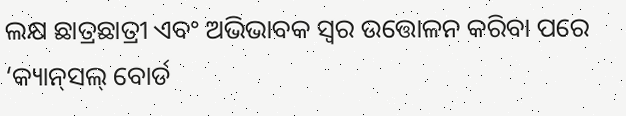ଲକ୍ଷ ଛାତ୍ରଛାତ୍ରୀ ଏବଂ ଅଭିଭାବକ ସ୍ୱର ଉତ୍ତୋଳନ କରିବା ପରେ ‘କ୍ୟାନ୍‌ସଲ୍‌ ବୋର୍ଡ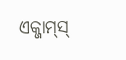ଏକ୍ଜାମ୍‌ସ୍‌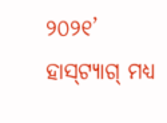୨୦୨୧’ ହାସ୍‌ଟ୍ୟାଗ୍‌ ମଧ୍ୟ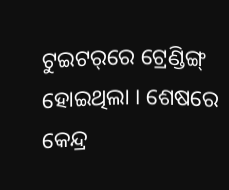ଟୁଇଟର୍‌ରେ ଟ୍ରେଣ୍ଡିଙ୍ଗ୍‌ ହୋଇଥିଲା । ଶେଷରେ କେନ୍ଦ୍ର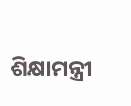ଶିକ୍ଷାମନ୍ତ୍ରୀ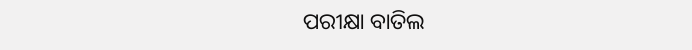ପରୀକ୍ଷା ବାତିଲ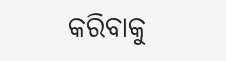କରିବାକୁ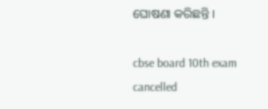ଘୋଷଣା କରିଛନ୍ତି ।

cbse board 10th exam cancelled